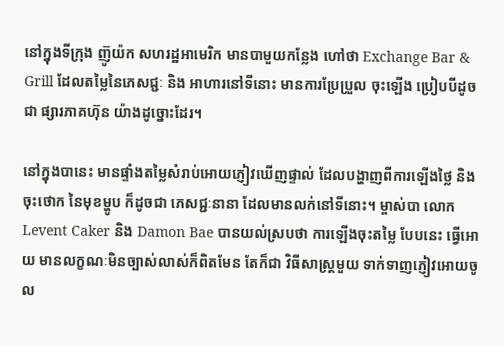នៅក្នុងទីក្រុង ញ៊ូយ៉ក សហរដ្ឋអាមេរិក មានបាមួយកន្លែង ហៅថា Exchange Bar & Grill ដែលតម្លៃនៃភេសជ្ជៈ និង អាហារនៅទីនោះ មានការប្រែប្រួល ចុះឡើង ប្រៀបបីដូចជា ផ្សារភាគហ៊ុន យ៉ាងដូច្នោះដែរ។

នៅក្នុងបានេះ មានផ្ទាំងតម្លៃសំរាប់អោយភ្ញៀវឃើញផ្ទាល់ ដែលបង្ហាញពីការឡើងថ្លៃ និង ចុះថោក នៃមុខម្ហូប ក៏ដូចជា ភេសជ្ជៈនានា ដែលមានលក់នៅទីនោះ។ ម្ចាស់បា លោក Levent Caker និង Damon Bae បានយល់ស្របថា ការឡើងចុះតម្លៃ បែបនេះ ធ្វើអោយ មានលក្ខណៈមិនច្បាស់លាស់ក៏ពិតមែន តែក៏ជា វិធីសាស្រ្តមួយ ទាក់ទាញភ្ញៀវអោយចូល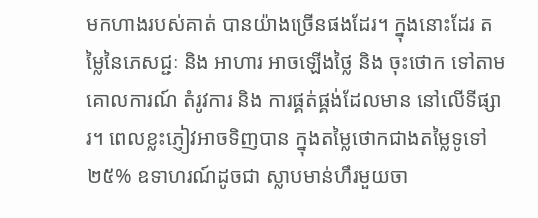មកហាងរបស់គាត់ បានយ៉ាងច្រើនផងដែរ។ ក្នុងនោះដែរ តម្លៃនៃភេសជ្ជៈ និង អាហារ អាចឡើងថ្លៃ និង ចុះថោក ទៅតាមគោលការណ៍ តំរូវការ និង ការផ្គត់ផ្គង់ដែលមាន នៅលើទីផ្សារ។ ពេលខ្លះភ្ញៀវអាចទិញបាន ក្នុងតម្លៃថោកជាងតម្លៃទូទៅ ២៥% ឧទាហរណ៍ដូចជា ស្លាបមាន់ហឹរមួយចា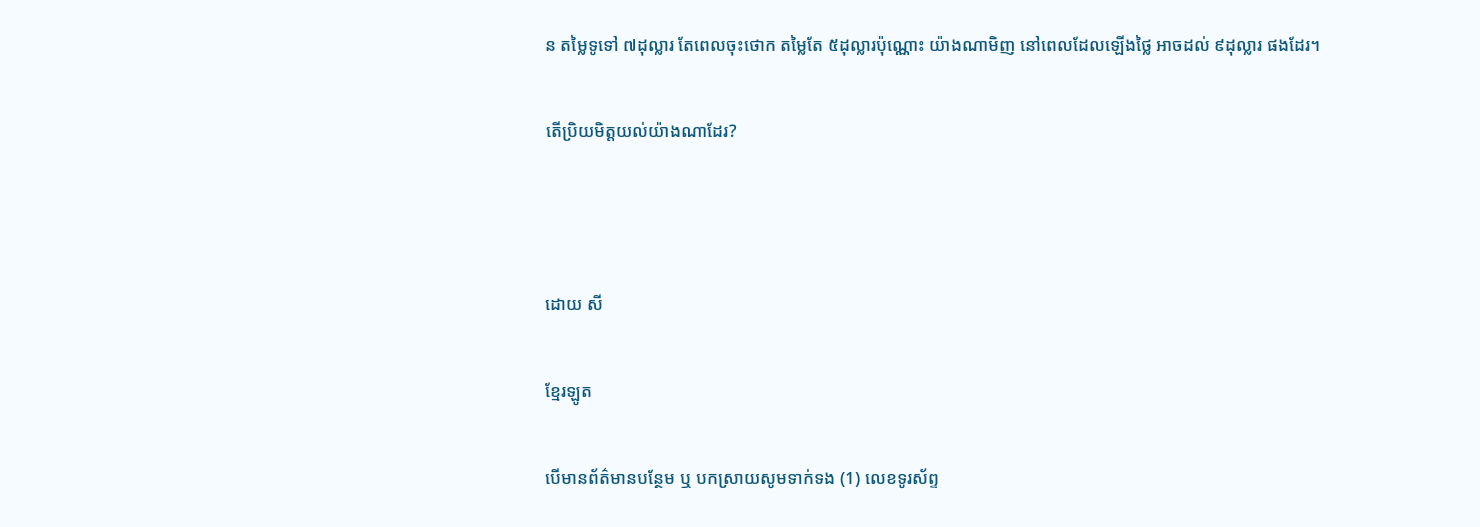ន តម្លៃទូទៅ ៧ដុល្លារ តែពេលចុះថោក តម្លៃតែ ៥ដុល្លារប៉ុណ្ណោះ យ៉ាងណាមិញ នៅពេលដែលឡើងថ្លៃ អាចដល់ ៩ដុល្លារ ផងដែរ។

តើប្រិយមិត្តយល់យ៉ាងណាដែរ?



ដោយ សី

ខ្មែរឡូត

បើមានព័ត៌មានបន្ថែម ឬ បកស្រាយសូមទាក់ទង (1) លេខទូរស័ព្ទ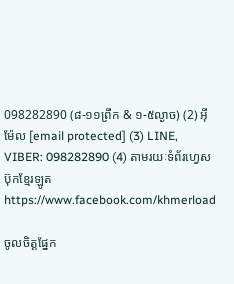098282890 (៨-១១ព្រឹក & ១-៥ល្ងាច) (2) អ៊ីម៉ែល [email protected] (3) LINE, VIBER: 098282890 (4) តាមរយៈទំព័រហ្វេសប៊ុកខ្មែរឡូត https://www.facebook.com/khmerload

ចូលចិត្តផ្នែក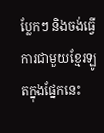ប្លែកៗ និងចង់ធ្វើការជាមួយខ្មែរឡូតក្នុងផ្នែកនេះ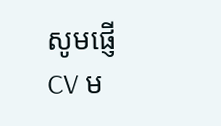សូមផ្ញើ CV ម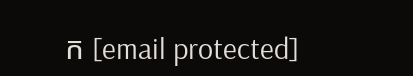ក [email protected]